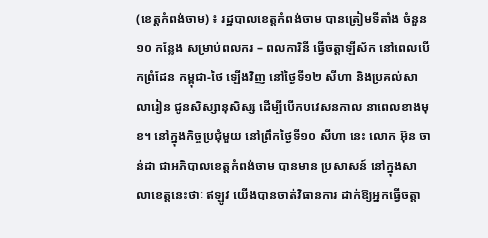(ខេត្ដកំពង់ចាម) ៖ រដ្ឋបាលខេត្តកំពង់ចាម បានត្រៀមទីតាំង ចំនួន ១០ កន្លែង សម្រាប់ពលករ – ពលការិនី ធ្វើចត្តាឡីស័ក នៅពេលបើកព្រំដែន កម្ពុជា-ថៃ ឡើងវិញ នៅថ្ងៃទី១២ សីហា និងប្រគល់សាលារៀន ជូនសិស្សានុសិស្ស ដើម្បីបើកបវេសនកាល នាពេលខាងមុខ។ នៅក្នុងកិច្ចប្រជុំមួយ នៅព្រឹកថ្ងៃទី១០ សីហា នេះ លោក អ៊ុន ចាន់ដា ជាអភិបាលខេត្តកំពង់ចាម បានមាន ប្រសាសន៍ នៅក្នុងសាលាខេត្តនេះថាៈ ឥឡូវ យើងបានចាត់វិធានការ ដាក់ឱ្យអ្នកធ្វើចត្តា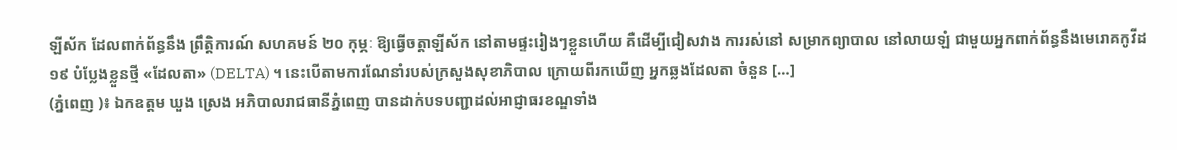ឡីស័ក ដែលពាក់ព័ន្ធនឹង ព្រឹត្តិការណ៍ សហគមន៍ ២០ កុម្ភៈ ឱ្យធ្វើចត្តាឡីស័ក នៅតាមផ្ទះរៀងៗខ្លួនហើយ គឺដើម្បីជៀសវាង ការរស់នៅ សម្រាកព្យាបាល នៅលាយឡំ ជាមួយអ្នកពាក់ព័ន្ធនឹងមេរោគកូវីដ ១៩ បំប្លែងខ្លួនថ្មី «ដែលតា» (DELTA) ។ នេះបើតាមការណែនាំរបស់ក្រសួងសុខាភិបាល ក្រោយពីរកឃើញ អ្នកឆ្លងដែលតា ចំនួន […]
(ភ្នំពេញ )៖ ឯកឧត្តម ឃួង ស្រេង អភិបាលរាជធានីភ្នំពេញ បានដាក់បទបញ្ជាដល់អាជ្ញាធរខណ្ឌទាំង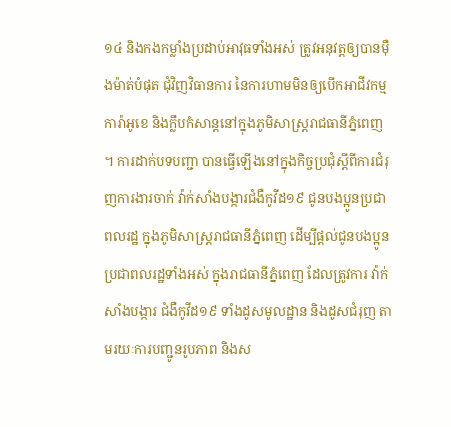១៤ និងកងកម្លាំងប្រដាប់អាវុធទាំងអស់ ត្រូវអនុវត្តឲ្យបានម៉ឺងម៉ាត់បំផុត ជុំវិញវិធានការ នៃការហាមមិនឲ្យបើកអាជីវកម្ម ការ៉ាអូខេ និងក្លឹបកំសាន្តនៅក្នុងភូមិសាស្រ្តរាជធានីភ្នំពេញ ។ ការដាក់បទបញ្ជា បានធ្វើឡើងនៅក្នុងកិច្ចប្រជុំស្ដីពីការជំរុញការងារចាក់ វ៉ាក់សាំងបង្ការជំងឺកូវីដ១៩ ជូនបងប្អូនប្រជាពលរដ្ឋ ក្នុងភូមិសាស្ត្ររាជធានីភ្នំពេញ ដើម្បីផ្ដល់ជូនបងប្អូនប្រជាពលរដ្ឋទាំងអស់ ក្នុងរាជធានីភ្នំពេញ ដែលត្រូវការ វ៉ាក់សាំងបង្ការ ជំងឺកូវីដ១៩ ទាំងដូសមូលដ្ឋាន និងដូសជំរុញ តាមរយៈការបញ្ជូនរូបភាព និងស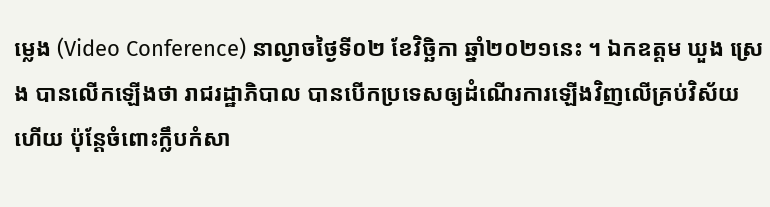ម្លេង (Video Conference) នាល្ងាចថ្ងៃទី០២ ខែវិច្ឆិកា ឆ្នាំ២០២១នេះ ។ ឯកឧត្តម ឃួង ស្រេង បានលើកឡើងថា រាជរដ្ឋាភិបាល បានបើកប្រទេសឲ្យដំណើរការឡើងវិញលើគ្រប់វិស័យហើយ ប៉ុន្តែចំពោះក្លឹបកំសា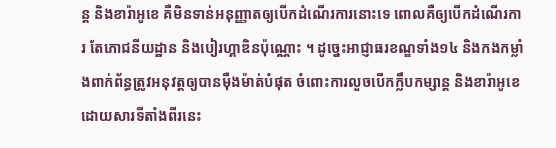ន្ត និងខារ៉ាអូខេ គឺមិនទាន់អនុញ្ញាតឲ្យបើកដំណើរការនោះទេ ពោលគឺឲ្យបើកដំណើរការ តែភោជនីយដ្ឋាន និងបៀរហ្គាឌិនប៉ុណ្ណោះ ។ ដូច្នេះអាជ្ញាធរខណ្ឌទាំង១៤ និងកងកម្លាំងពាក់ព័ន្ធត្រូវអនុវត្តឲ្យបានម៉ឺងម៉ាត់បំផុត ចំពោះការលួចបើកក្លឹបកម្សាន្ត និងខារ៉ាអូខេ ដោយសារទីតាំងពីរនេះ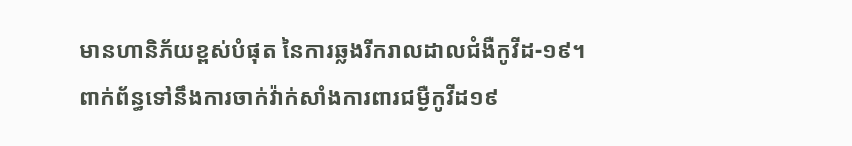មានហានិភ័យខ្ពស់បំផុត នៃការឆ្លងរីករាលដាលជំងឺកូវីដ-១៩។ ពាក់ព័ន្ធទៅនឹងការចាក់វ៉ាក់សាំងការពារជម្ងឺកូវីដ១៩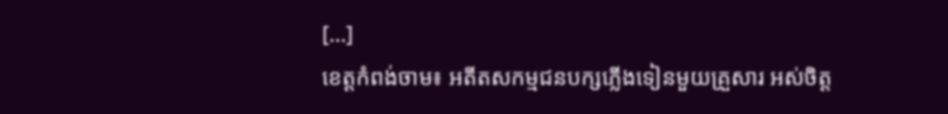[…]
ខេត្ដកំពង់ចាម៖ អតីតសកម្មជនបក្សភ្លេីងទៀនមួយគ្រួសារ អស់ចិត្ត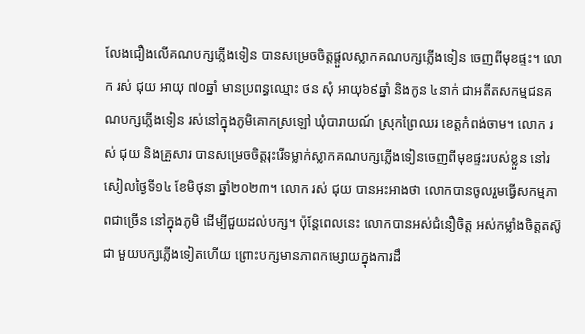លែងជឿងលើគណបក្សភ្លើងទៀន បានសម្រេចចិត្តផ្តួលស្លាកគណបក្សភ្លេីងទៀន ចេញពីមុខផ្ទះ។ លោក រស់ ជុយ អាយុ ៧០ឆ្នាំ មានប្រពន្ធឈ្មោះ ថន សុំ អាយុ៦៩ឆ្នាំ និងកូន ៤នាក់ ជាអតីតសកម្មជនគណបក្សភ្លេីងទៀន រស់នៅក្នុងភូមិគោកស្រឡៅ ឃុំបារាយណ៍ ស្រុកព្រៃឈរ ខេត្តកំពង់ចាម។ លោក រស់ ជុយ និងគ្រួសារ បានសម្រេចចិត្តរុះរើទម្លាក់ស្លាកគណបក្សភ្លេីងទៀនចេញពីមុខផ្ទះរបស់ខ្លួន នៅរសៀលថ្ងៃទី១៤ ខែមិថុនា ឆ្នាំ២០២៣។ លោក រស់ ជុយ បានអះអាងថា លោកបានចូលរួមធ្វើសកម្មភាពជាច្រើន នៅក្នុងភូមិ ដើម្បីជួយដល់បក្ស។ ប៉ុន្តែពេលនេះ លោកបានអស់ជំនឿចិត្ត អស់កម្លាំងចិត្តតស៊ូ ជា មួយបក្សភ្លើងទៀតហើយ ព្រោះបក្សមានភាពកម្សោយក្នុងការដឹ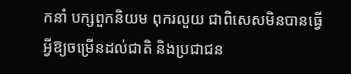កនាំ បក្សពួកនិយម ពុករលួយ ជាពិសេសមិនបានធ្វើអ្វីឱ្យចម្រើនដល់ជាតិ និងប្រជាជន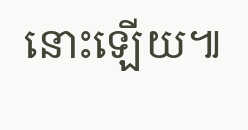នោះឡើយ៕